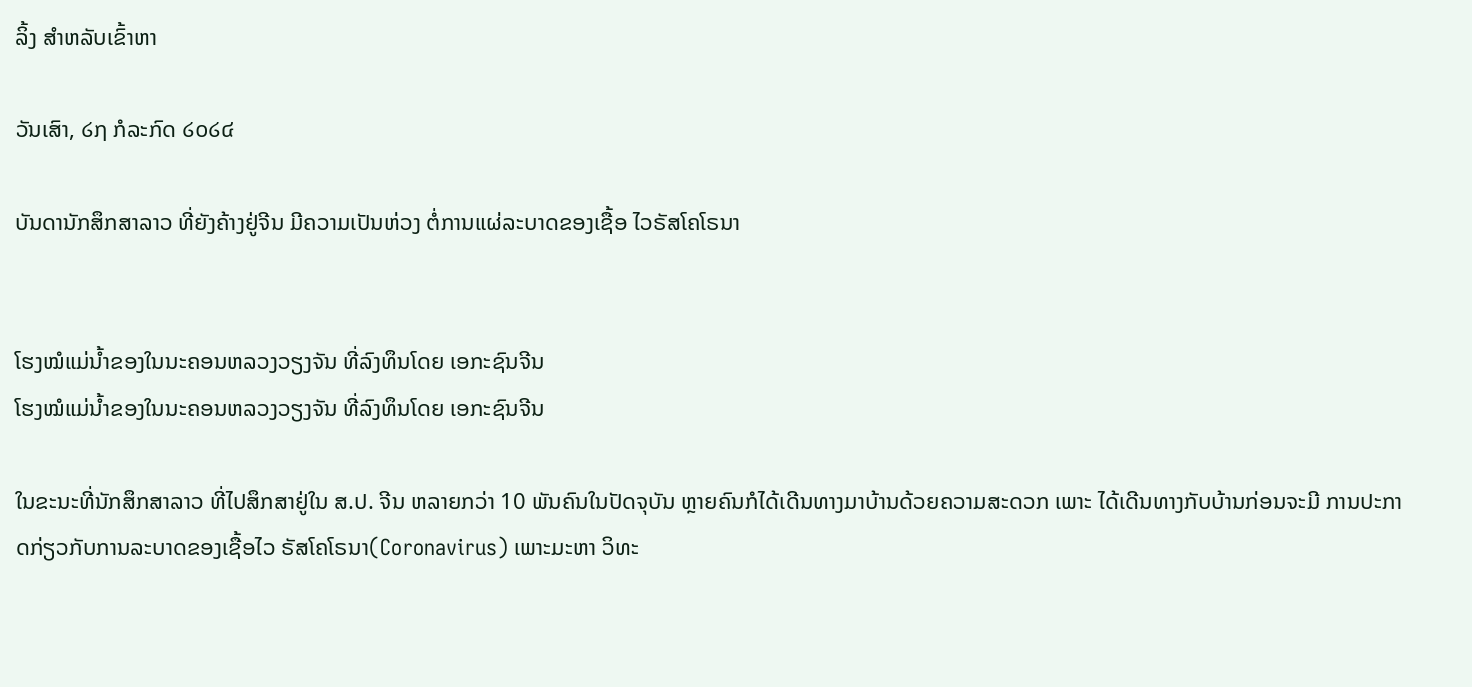ລິ້ງ ສຳຫລັບເຂົ້າຫາ

ວັນເສົາ, ໒໗ ກໍລະກົດ ໒໐໒໔

ບັນດານັກສຶກສາລາວ ທີ່ຍັງຄ້າງຢູ່ຈີນ ມີຄວາມເປັນຫ່ວງ ຕໍ່ການແຜ່ລະບາດຂອງເຊື້ອ ໄວຣັສໂຄໂຣນາ


ໂຮງໝໍແມ່ນ້ຳຂອງໃນນະຄອນຫລວງວຽງຈັນ ທີ່ລົງທຶນໂດຍ ເອກະຊົນຈີນ
ໂຮງໝໍແມ່ນ້ຳຂອງໃນນະຄອນຫລວງວຽງຈັນ ທີ່ລົງທຶນໂດຍ ເອກະຊົນຈີນ

ໃນຂະນະທີ່ນັກສຶກສາລາວ ທີ່ໄປສຶກສາຢູ່ໃນ ສ.ປ. ຈີນ ຫລາຍກວ່າ 10 ພັນຄົນໃນປັດຈຸບັນ ຫຼາຍຄົນກໍໄດ້ເດີນທາງມາບ້ານດ້ວຍຄວາມສະດວກ ເພາະ ໄດ້ເດີນທາງກັບບ້ານກ່ອນຈະມີ ການປະກາດກ່ຽວກັບການລະບາດຂອງເຊື້ອໄວ ຣັສໂຄໂຣນາ(Coronavirus) ເພາະມະຫາ ວິທະ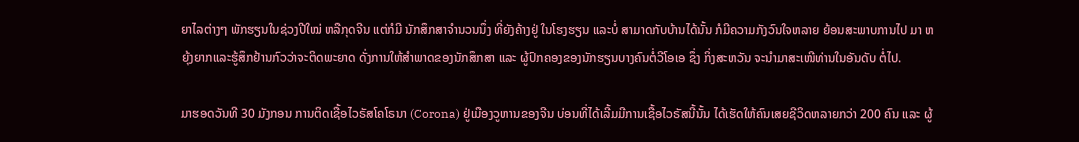ຍາໄລຕ່າງໆ ພັກຮຽນໃນຊ່ວງປີໃໝ່ ຫລືກຸດຈີນ ແຕ່ກໍມີ ນັກສຶກສາຈໍານວນນຶ່ງ ທີ່ຍັງຄ້າງຢູ່ ໃນໂຮງຮຽນ ແລະບໍ່ ສາມາດກັບບ້ານໄດ້ນັ້ນ ກໍມີຄວາມກັງວົນໃຈຫລາຍ ຍ້ອນສະພາບການໄປ ມາ ຫຍຸ້ງຍາກແລະຮູ້ສຶກຢ້ານກົວວ່າຈະຕິດພະຍາດ ດັ່ງການໃຫ້ສໍາພາດຂອງນັກສຶກສາ ແລະ ຜູ້ປົກຄອງຂອງນັກຮຽນບາງຄົນຕໍ່ວີໂອເອ ຊຶ່ງ ກິ່ງສະຫວັນ ຈະນໍາມາສະເໜີທ່ານໃນອັນດັບ ຕໍ່ໄປ.

ມາຮອດວັນທີ 30 ມັງກອນ ການຕິດເຊື້ອໄວຣັສໂຄໂຣນາ (Corona) ຢູ່ເມືອງວູຫານຂອງຈີນ ບ່ອນທີ່ໄດ້ເລີ້ມມີການເຊື້ອໄວຣັສນີ້ນັ້ນ ໄດ້ເຮັດໃຫ້ຄົນເສຍຊີວິດຫລາຍກວ່າ 200 ຄົນ ແລະ ຜູ້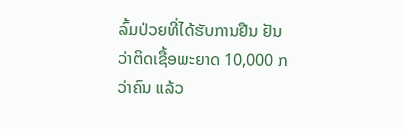ລົ້ມປ່ວຍທີ່ໄດ້ຮັບການຢືນ ຢັນວ່າຕິດເຊື້ອພະຍາດ 10,000 ກວ່າຄົນ ແລ້ວ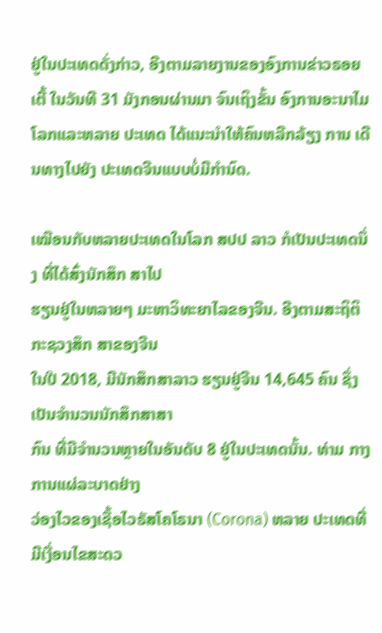ຢູ່ໃນປະເທດດັ່ງກ່າວ, ອີງຕາມລາຍງານຂອງອົງການຂ່າວຣອຍ ເຕີ້ ໃນວັນທີ 31 ມັງກອນຜ່ານມາ ຈົນເຖິງຂັ້ນ ອົງການອະນາໄມໂລກແລະຫລາຍ ປະເທດ ໄດ້ແນະນໍາໃຫ້ຄົນຫລີກລ້ຽງ ການ ເດີນທາງໄປຍັງ ປະເທດຈີນແບບບໍ່ມີກໍານົດ.

ເໝືອນກັບຫລາຍປະເທດໃນໂລກ ສປປ ລາວ ກໍເປັນປະເທດນຶ່ງ ທີ່ໄດ້ສົ່ງນັກສຶກ ສາໄປ
ຮຽນຢູ່ໃນຫລາຍໆ ມະຫາວິທະຍາໄລຂອງຈີນ. ອີງຕາມສະຖິຕິກະຊວງສຶກ ສາຂອງຈີນ
ໃນປີ 2018, ມີນັກສຶກສາລາວ ຮຽນຢູ່ຈີນ 14,645 ຄົນ ຊຶ່ງເປັນຈໍານວນນັກສຶກສາສາ
ກົນ ທີ່ມີຈໍານວນຫຼາຍໃນອັນດັບ 8 ຢູ່ໃນປະເທດນັ້ນ. ທ່າມ ກາງການແຜ່ລະບາດຢ່າງ
ວ່ອງໄວຂອງເຊື້ອໄວຣັສໂຄໂຣນາ (Corona) ຫລາຍ ປະເທດທີ່ມີເງື່ອນໄຂສະດວ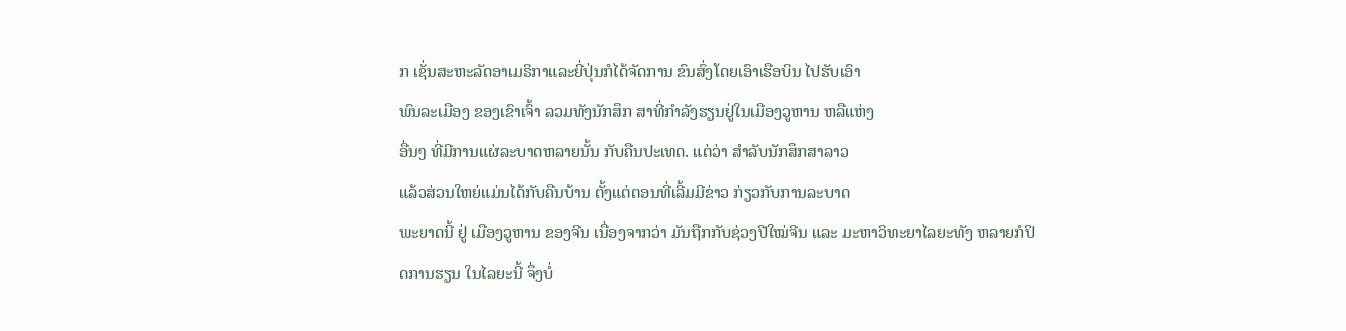ກ ເຊັ່ນສະຫະລັດອາເມຣິກາແລະຍີ່ປຸ່ນກໍໄດ້ຈັດການ ຂົນສົ່ງໂດຍເອົາເຮືອບິນ ໄປຮັບເອົາ
ພົນລະເມືອງ ຂອງເຂົາເຈົ້າ ລວມທັງນັກສຶກ ສາທີ່ກໍາລັງຮຽນຢູ່ໃນເມືອງວູຫານ ຫລືແຫ່ງ
ອື່ນໆ ທີ່ມີການແຜ່ລະບາດຫລາຍນັ້ນ ກັບຄືນປະເທດ. ແຕ່ວ່າ ສໍາລັບນັກສຶກສາລາວ
ແລ້ວສ່ວນໃຫຍ່ແມ່ນໄດ້ກັບຄືນບ້ານ ຕັ້ງແຕ່ຕອນທີ່ເລີ້ມມີຂ່າວ ກ່ຽວກັບການລະບາດ
ພະຍາດນີ້ ຢູ່ ເມືອງວູຫານ ຂອງຈີນ ເນື່ອງຈາກວ່າ ມັນຖືກກັບຊ່ວງປີໃໝ່ຈີນ ແລະ ມະຫາວິທະຍາໄລຍະທັງ ຫລາຍກໍປິດການຮຽນ ໃນໄລຍະນີ້ ຈຶ່ງບໍ່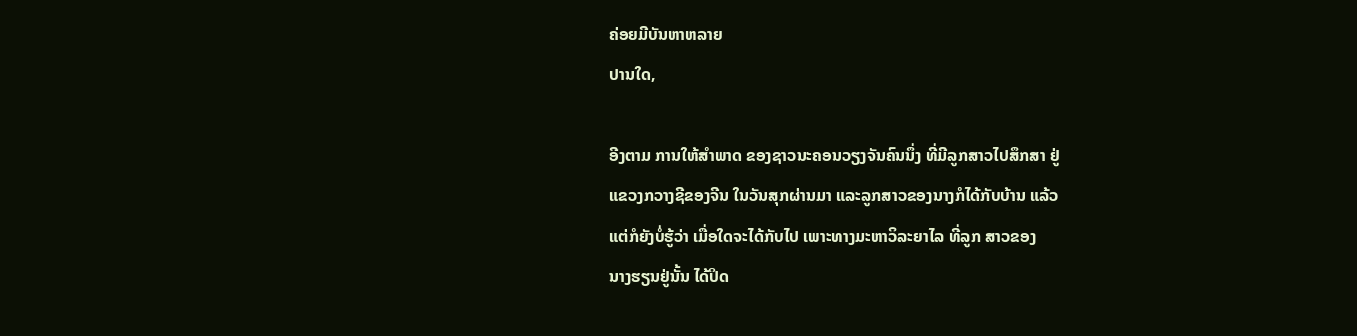ຄ່ອຍມີບັນຫາຫລາຍ
ປານໃດ,

ອີງຕາມ ການໃຫ້ສໍາພາດ ຂອງຊາວນະຄອນວຽງຈັນຄົນນຶ່ງ ທີ່ມີລູກສາວໄປສຶກສາ ຢູ່
ແຂວງກວາງຊີຂອງຈີນ ໃນວັນສຸກຜ່ານມາ ແລະລູກສາວຂອງນາງກໍໄດ້ກັບບ້ານ ແລ້ວ
ແຕ່ກໍຍັງບໍ່ຮູ້ວ່າ ເມື່ອໃດຈະໄດ້ກັບໄປ ເພາະທາງມະຫາວິລະຍາໄລ ທີ່ລູກ ສາວຂອງ
ນາງຮຽນຢູ່ນັ້ນ ໄດ້ປິດ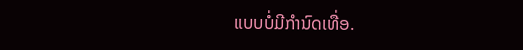ແບບບໍ່ມີກໍານົດເທື່ອ.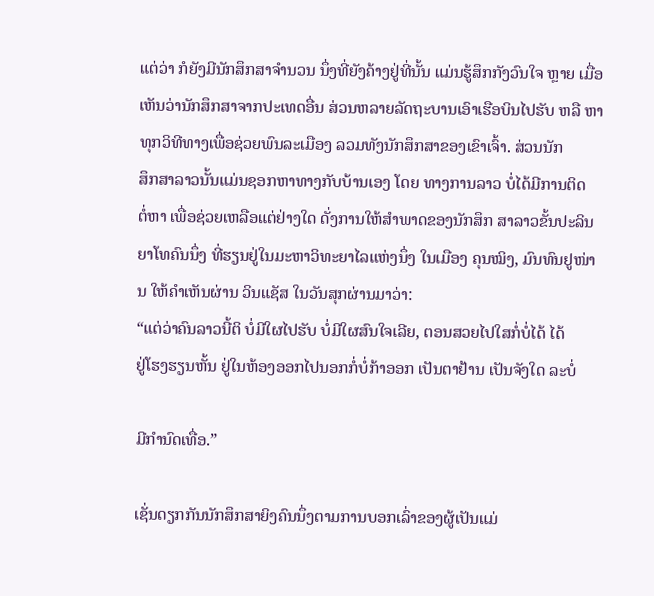ແຕ່ວ່າ ກໍຍັງມີນັກສຶກສາຈໍານວນ ນຶ່ງທີ່ຍັງຄ້າງຢູ່ທີ່ນັ້ນ ແມ່ນຮູ້ສຶກກັງວົນໃຈ ຫຼາຍ ເມື່ອ
ເຫັນວ່ານັກສຶກສາຈາກປະເທດອື່ນ ສ່ວນຫລາຍລັດຖະບານເອົາເຮືອບິນໄປຮັບ ຫລື ຫາທຸກວິທີທາງເພື່ອຊ່ວຍພົນລະເມືອງ ລວມທັງນັກສຶກສາຂອງເຂົາເຈົ້າ. ສ່ວນນັກ
ສຶກສາລາວນັ້ນແມ່ນຊອກຫາທາງກັບບ້ານເອງ ໂດຍ ທາງການລາວ ບໍ່ໄດ້ມີການຕິດ
ຕໍ່ຫາ ເພື່ອຊ່ວຍເຫລືອແຕ່ຢ່າງໃດ ດັ່ງການໃຫ້ສໍາພາດຂອງນັກສຶກ ສາລາວຂັ້ນປະລິນ
ຍາໂທຄົນນຶ່ງ ທີ່ຮຽນຢູ່ໃນມະຫາວິທະຍາໄລແຫ່ງນຶ່ງ ໃນເມືອງ ຄຸນໝິງ, ມົນທົນຢູໜ່ານ ໃຫ້ຄໍາເຫັນຜ່ານ ວິນແຊັສ ໃນວັນສຸກຜ່ານມາວ່າ:
“ແຕ່ວ່າຄົນລາວນີ້ຕິ ບໍ່ມີໃຜໄປຮັບ ບໍ່ມີໃຜສົນໃຈເລີຍ, ຕອນສວຍໄປໃສກໍ່ບໍ່ໄດ້ ໄດ້
ຢູ່ໂຮງຮຽນຫັ້ນ ຢູ່ໃນຫ້ອງອອກໄປນອກກໍ່ບໍ່ກ້າອອກ ເປັນຕາຢ້ານ ເປັນຈັງໃດ ລະບໍ່

ມີກໍານົດເທື່ອ.”

ເຊັ່ນດຽກກັນນັກສຶກສາຍິງຄົນນຶ່ງຕາມການບອກເລົ່າຂອງຜູ້ເປັນແມ່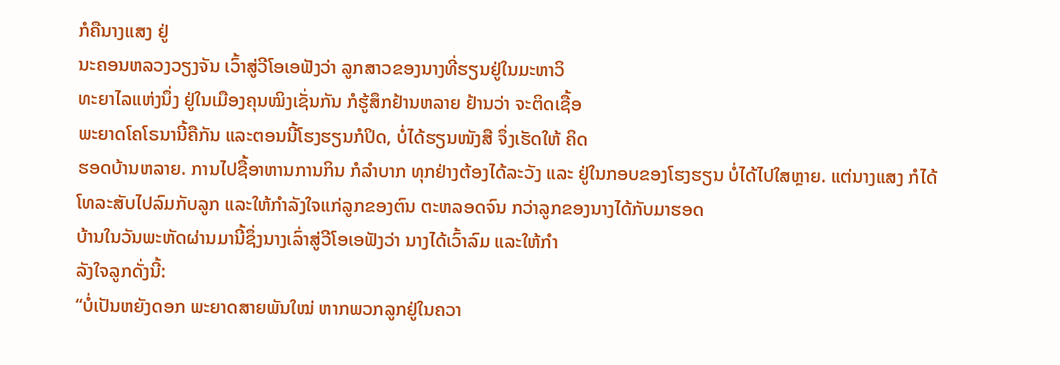ກໍຄືນາງແສງ ຢູ່
ນະຄອນຫລວງວຽງຈັນ ເວົ້າສູ່ວີໂອເອຟັງວ່າ ລູກສາວຂອງນາງທີ່ຮຽນຢູ່ໃນມະຫາວິ
ທະຍາໄລແຫ່ງນຶ່ງ ຢູ່ໃນເມືອງຄຸນໝິງເຊັ່ນກັນ ກໍຮູ້ສຶກຢ້ານຫລາຍ ຢ້ານວ່າ ຈະຕິດເຊື້ອ
ພະຍາດໂຄໂຣນານີ້ຄືກັນ ແລະຕອນນີ້ໂຮງຮຽນກໍປິດ, ບໍ່ໄດ້ຮຽນໜັງສື ຈຶ່ງເຮັດໃຫ້ ຄິດ
ຮອດບ້ານຫລາຍ. ການໄປຊື້ອາຫານການກິນ ກໍລໍາບາກ ທຸກຢ່າງຕ້ອງໄດ້ລະວັງ ແລະ ຢູ່ໃນກອບຂອງໂຮງຮຽນ ບໍ່ໄດ້ໄປໃສຫຼາຍ. ແຕ່ນາງແສງ ກໍໄດ້ໂທລະສັບໄປລົມກັບລູກ ແລະໃຫ້ກໍາລັງໃຈແກ່ລູກຂອງຕົນ ຕະຫລອດຈົນ ກວ່າລູກຂອງນາງໄດ້ກັບມາຮອດ
ບ້ານໃນວັນພະຫັດຜ່ານມານີ້ຊຶ່ງນາງເລົ່າສູ່ວີໂອເອຟັງວ່າ ນາງໄດ້ເວົ້າລົມ ແລະໃຫ້ກໍາ
ລັງໃຈລູກດັ່ງນີ້:
“ບໍ່ເປັນຫຍັງດອກ ພະຍາດສາຍພັນໃໝ່ ຫາກພວກລູກຢູ່ໃນຄວາ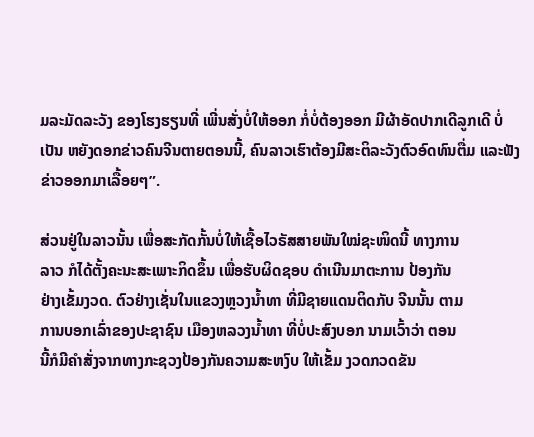ມລະມັດລະວັງ ຂອງໂຮງຮຽນທີ່ ເພີ່ນສັ່ງບໍ່ໃຫ້ອອກ ກໍ່ບໍ່ຕ້ອງອອກ ມີຜ້າອັດປາກເດີລູກເດີ ບໍ່ເປັນ ຫຍັງດອກຂ່າວຄົນຈີນຕາຍຕອນນີ້, ຄົນລາວເຮົາຕ້ອງມີສະຕິລະວັງຕົວອົດທົນຕື່ມ ແລະຟັງຂ່າວອອກມາເລື້ອຍໆ”.

ສ່ວນຢູ່ໃນລາວນັ້ນ ເພື່ອສະກັດກັ້ນບໍ່ໃຫ້ເຊື້ອໄວຣັສສາຍພັນໃໝ່ຊະໜິດນີ້ ທາງການ
ລາວ ກໍໄດ້ຕັ້ງຄະນະສະເພາະກິດຂຶ້ນ ເພື່ອຮັບຜິດຊອບ ດໍາເນີນມາຕະການ ປ້ອງກັນ
ຢ່າງເຂັ້ມງວດ. ຕົວຢ່າງເຊັ່ນໃນແຂວງຫຼວງນໍ້າທາ ທີ່ມີຊາຍແດນຕິດກັບ ຈີນນັ້ນ ຕາມ
ການບອກເລົ່າຂອງປະຊາຊົນ ເມືອງຫລວງນໍ້າທາ ທີ່ບໍ່ປະສົງບອກ ນາມເວົ້າວ່າ ຕອນ
ນີ້ກໍມີຄໍາສັ່ງຈາກທາງກະຊວງປ້ອງກັນຄວາມສະຫງົບ ໃຫ້ເຂັ້ມ ງວດກວດຂັນ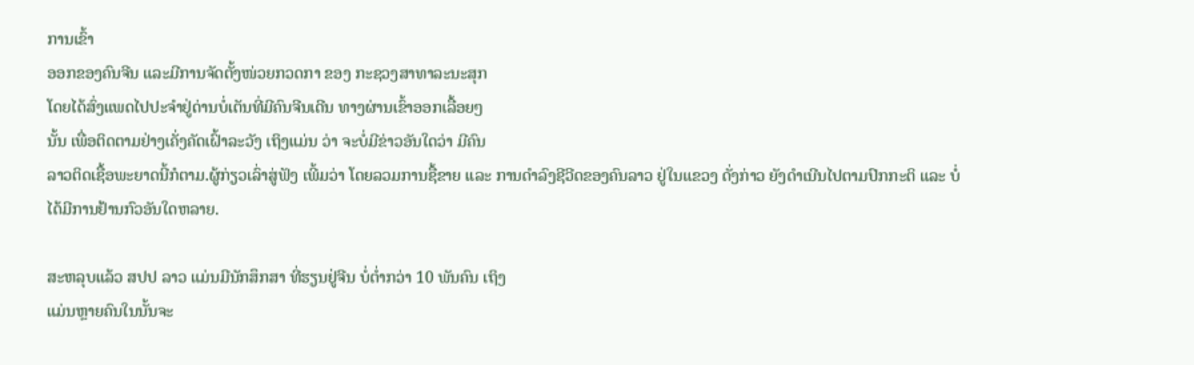ການເຂົ້າ
ອອກຂອງຄົນຈີນ ແລະມີການຈັດຕັ້ງໜ່ວຍກວດກາ ຂອງ ກະຊວງສາທາລະນະສຸກ
ໂດຍໄດ້ສົ່ງແພດໄປປະຈໍາຢູ່ດ່ານບໍ່ເຕັນທີ່ມີຄົນຈີນເດີນ ທາງຜ່ານເຂົ້າອອກເລື້ອຍໆ
ນັ້ນ ເພື່ອຕິດຕາມຢ່າງເຄັ່ງຄັດເຝົ້າລະວັງ ເຖິງແມ່ນ ວ່າ ຈະບໍ່ມີຂ່າວອັນໃດວ່າ ມີຄົນ
ລາວຕິດເຊື້ອພະຍາດນີ້ກໍຕາມ.ຜູ້ກ່ຽວເລົ່າສູ່ຟັງ ເພີ້ມວ່າ ໂດຍລວມການຊື້ຂາຍ ແລະ ການດໍາລົງຊີວີດຂອງຄົນລາວ ຢູ່ໃນແຂວງ ດັ່ງກ່າວ ຍັງດໍາເນີນໄປຕາມປົກກະຕິ ແລະ ບໍ່ໄດ້ມີການຢ້ານກົວອັນໃດຫລາຍ.

ສະຫລຸບແລ້ວ ສປປ ລາວ ແມ່ນມີນັກສຶກສາ ທີ່ຮຽນຢູ່ຈີນ ບໍ່ຕໍ່າກວ່າ 10 ພັນຄົນ ເຖິງ
ແມ່ນຫຼາຍຄົນໃນນັ້ນຈະ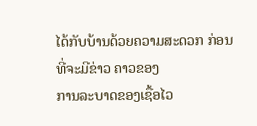ໄດ້ກັບບ້ານດ້ວຍຄວາມສະດວກ ກ່ອນທີ່ຈະມີຂ່າວ ຄາວຂອງ
ການລະບາດຂອງເຊື້ອໄວ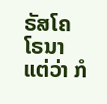ຣັສໂຄໂຣນາ ແຕ່ວ່າ ກໍ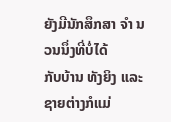ຍັງມີນັກສຶກສາ ຈໍາ ນວນນຶ່ງທີ່ບໍ່ໄດ້
ກັບບ້ານ ທັງຍິງ ແລະຊາຍຕ່າງກໍແມ່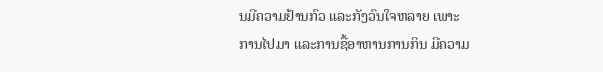ນມີຄວາມຢ້ານກົວ ແລະກັງວົນໃຈຫລາຍ ເພາະ
ການໄປມາ ແລະການຊື້ອາຫານການກິນ ມີຄວາມ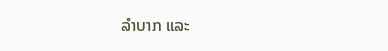ລໍາບາກ ແລະ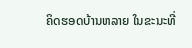ຄິດຮອດບ້ານຫລາຍ ໃນຂະນະທີ່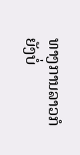ທາງການລາວກໍຍັງບໍ່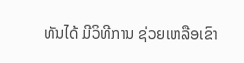ທັນໄດ້ ມີວິທີການ ຊ່ວຍເຫລືອເຂົາ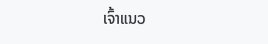ເຈົ້າແນວ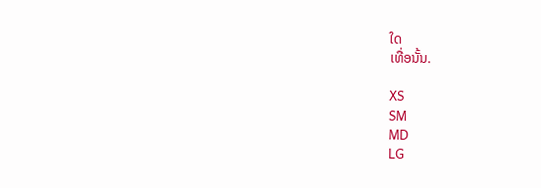ໃດ
ເທື່ອນັ້ນ.

XS
SM
MD
LG